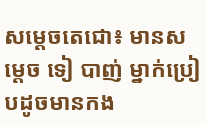សម្តេចតេជោ៖ មានសម្តេច ទៀ បាញ់ ម្នាក់ប្រៀបដូចមានកង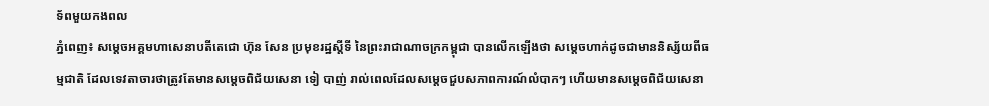ទ័ពមួយកងពល
ភ្នំពេញ៖ សម្តេចអគ្គមហាសេនាបតីតេជោ ហ៊ុន សែន ប្រមុខរដ្ឋស្តីទី នៃព្រះរាជាណាចក្រកម្ពុជា បានលើកឡើងថា សម្តេចហាក់ដូចជាមាននិស្ស័យពីធម្មជាតិ ដែលទេវតាចារថាត្រូវតែមានសម្តេចពិជ័យសេនា ទៀ បាញ់ រាល់ពេលដែលសម្តេចជួបសភាពការណ៍លំបាកៗ ហើយមានសម្តេចពិជ័យសេនា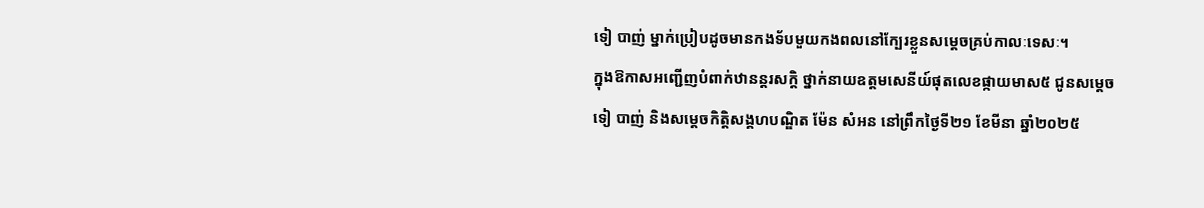ទៀ បាញ់ ម្នាក់ប្រៀបដូចមានកងទ័បមួយកងពលនៅក្បែរខ្លួនសម្តេចគ្រប់កាលៈទេសៈ។
ក្នុងឱកាសអញ្ជើញបំពាក់ឋានន្តរសក្តិ ថ្នាក់នាយឧត្តមសេនីយ៍ផុតលេខផ្កាយមាស៥ ជូនសម្ដេច ទៀ បាញ់ និងសម្តេចកិត្តិសង្គហបណ្ឌិត ម៉ែន សំអន នៅព្រឹកថ្ងៃទី២១ ខែមីនា ឆ្នាំ២០២៥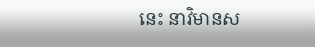នេះ នាវិមានស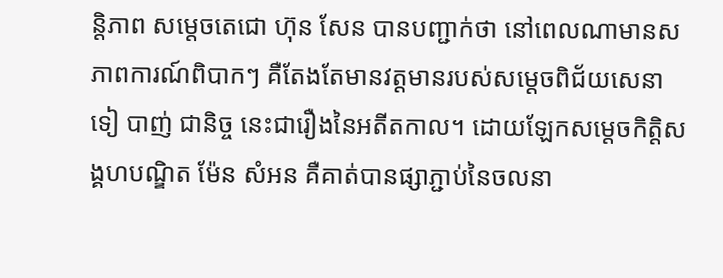ន្តិភាព សម្តេចតេជោ ហ៊ុន សែន បានបញ្ជាក់ថា នៅពេលណាមានសភាពការណ៍ពិបាកៗ គឺតែងតែមានវត្តមានរបស់សម្តេចពិជ័យសេនា ទៀ បាញ់ ជានិច្ច នេះជារឿងនៃអតីតកាល។ ដោយឡែកសម្តេចកិត្តិសង្គហបណ្ឌិត ម៉ែន សំអន គឺគាត់បានផ្សាភ្ជាប់នៃចលនា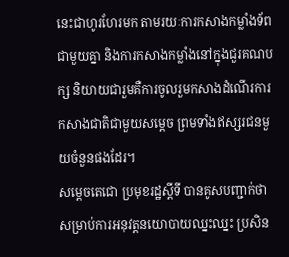នេះជាហូរហែរមក តាមរយៈការកសាងកម្លាំងទ័ពជាមួយគ្នា និងការកសាងកម្លាំងនៅក្នុងជួរគណបក្ស និយាយជារួមគឺការចូលរួមកសាងដំណើរការកសាងជាតិជាមួយសម្តេច ព្រមទាំងឥស្សរជនមួយចំនួនផងដែរ។
សម្តេចតេជោ ប្រមុខរដ្ឋស្ដីទី បានគូសបញ្ជាក់ថា សម្រាប់ការអនុវត្តនយោបាយឈ្នះឈ្នះ ប្រសិន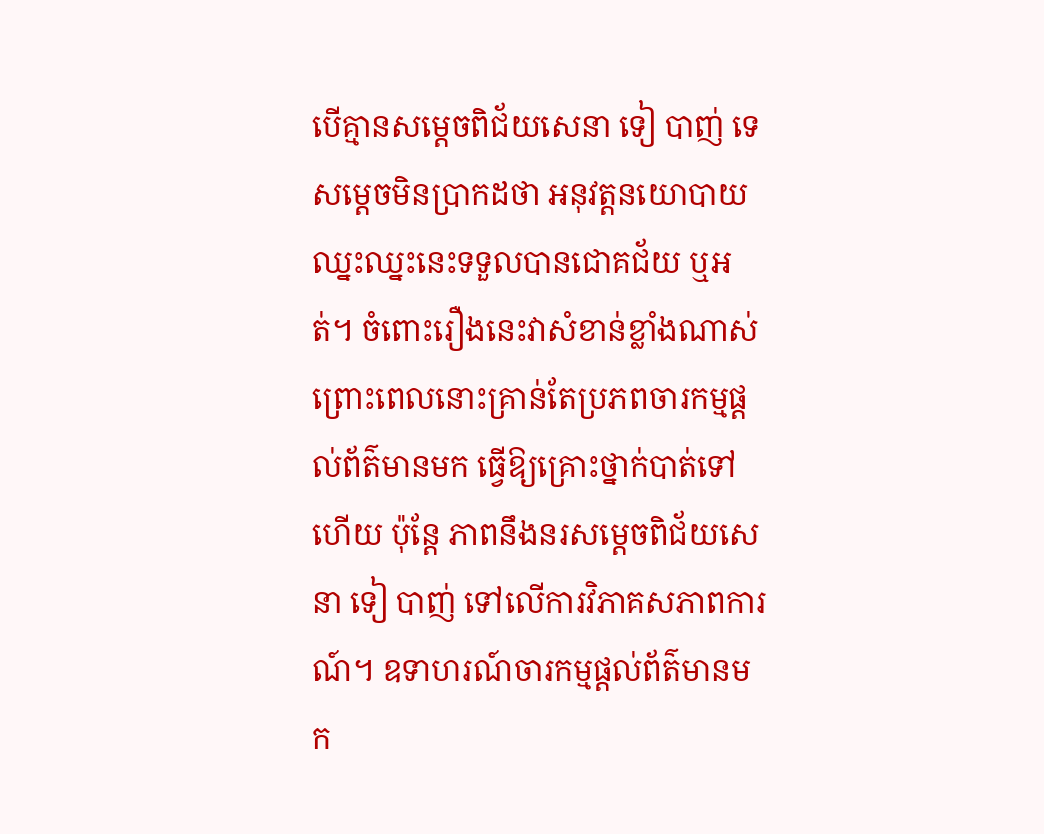បើគ្មានសម្តេចពិជ័យសេនា ទៀ បាញ់ ទេ សម្តេចមិនប្រាកដថា អនុវត្តនយោបាយឈ្នះឈ្នះនេះទទួលបានជោគជ័យ ឬអត់។ ចំពោះរឿងនេះវាសំខាន់ខ្លាំងណាស់ ព្រោះពេលនោះគ្រាន់តែប្រភពចារកម្មផ្តល់ព័ត៌មានមក ធ្វើឱ្យគ្រោះថ្នាក់បាត់ទៅហើយ ប៉ុន្តែ ភាពនឹងនរសម្តេចពិជ័យសេនា ទៀ បាញ់ ទៅលើការវិភាគសភាពការណ៍។ ឧទាហរណ៍ចារកម្មផ្តល់ព័ត៌មានមក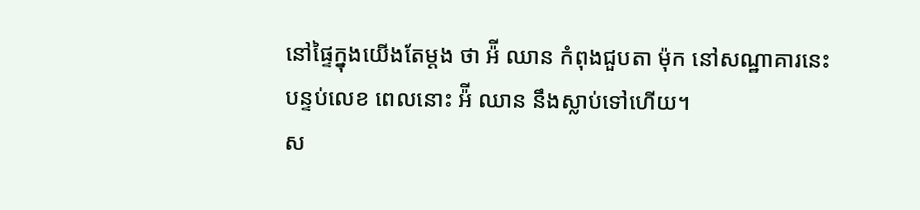នៅផ្ទៃក្នុងយើងតែម្តង ថា អ៉ី ឈាន កំពុងជួបតា ម៉ុក នៅសណ្ឋាគារនេះ បន្ទប់លេខ ពេលនោះ អ៉ី ឈាន នឹងស្លាប់ទៅហើយ។
ស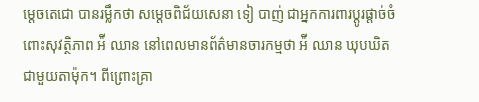ម្តេចតេជោ បានរម្លឹកថា សម្តេចពិជ័យសេនា ទៀ បាញ់ ជាអ្នកការពារប្តូរផ្តាច់ចំពោះសុវត្ថិភាព អ៉ី ឈាន នៅពេលមានព័ត៌មានចារកម្មថា អ៉ី ឈាន ឃុបឃិតជាមួយតាម៉ុក។ ពីព្រោះគ្រា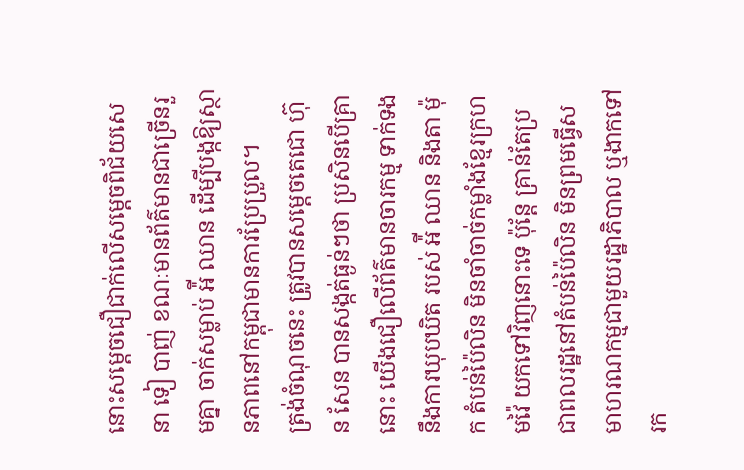នោះសម្តេចជឿជាក់លើសម្តេចពិជ័យសេនា ទៀ បាញ់ ខណៈមានព័ត៌មានជាច្រើនរួមគ្នា ចាក់សម្លាប់ អ៉ី ឈាន ដើម្បីបង្កឱ្យស្ថានភាពនៅកម្ពុជាមានការប្រែប្រួល។
ត្រង់ចំណុចនេះ ត្រូវបានសម្តេចតេជោ ហ៊ុន សែន បានសង្កត់ធ្ងន់ៗថា ប្រសិនបើគ្រានោះ យើងជឿលើព័ត៌មានចារកម្ម ទាក់ទងនឹងការឃុបឃិត របស់ អ៉ី ឈាន និងតា ម៉ុក តំបន់ប៉ៃលិន មិនចាំចាច់កម្លាំងខ្មែរក្រហមវ៉ៃ យកទៅវិញនោះទេ ប៉ុន្តែ គ្រាន់តែប្រជាពលរដ្ឋនៅតំបន់ប៉ៃលិន មិនព្រមធ្វើសមាហរណកម្មជាមួយរដ្ឋាភិបាល ឬងាកទៅរក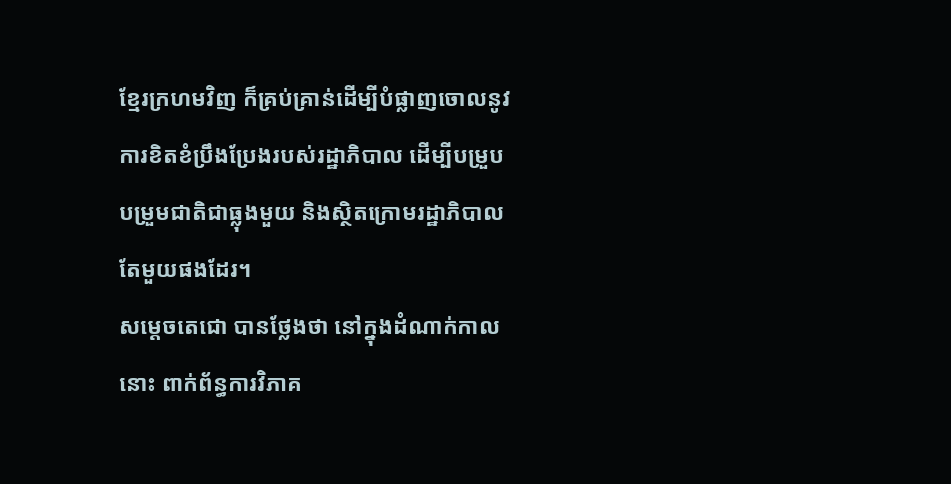ខ្មែរក្រហមវិញ ក៏គ្រប់គ្រាន់ដើម្បីបំផ្លាញចោលនូវការខិតខំប្រឹងប្រែងរបស់រដ្ឋាភិបាល ដើម្បីបម្រួបបម្រួមជាតិជាធ្លុងមួយ និងស្ថិតក្រោមរដ្ឋាភិបាលតែមួយផងដែរ។
សម្តេចតេជោ បានថ្លែងថា នៅក្នុងដំណាក់កាលនោះ ពាក់ព័ន្ធការវិភាគ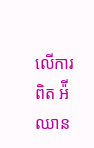លើការពិត អ៉ី ឈាន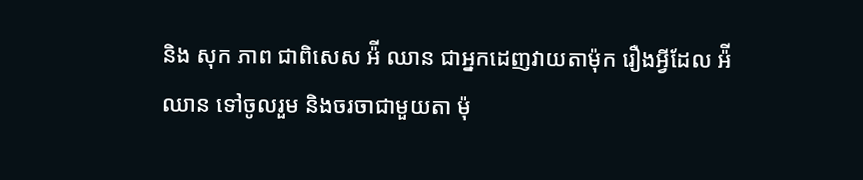និង សុក ភាព ជាពិសេស អ៉ី ឈាន ជាអ្នកដេញវាយតាម៉ុក រឿងអ្វីដែល អ៉ី ឈាន ទៅចូលរួម និងចរចាជាមួយតា ម៉ុ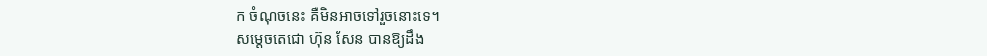ក ចំណុចនេះ គឺមិនអាចទៅរួចនោះទេ។
សម្តេចតេជោ ហ៊ុន សែន បានឱ្យដឹង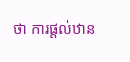ថា ការផ្តល់ឋាន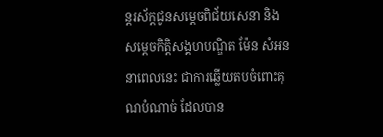ន្តរស័ក្តជូនសម្តេចពិជ័យសេនា និងសម្តេចកិត្តិសង្គហបណ្ឌិត ម៉ែន សំអន នាពេលនេះ ជាការឆ្លើយតបចំពោះគុណបំណាច់ ដែលបាន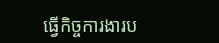ធ្វើកិច្ចការងារប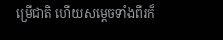ម្រើជាតិ ហើយសម្តេចទាំងពីរក៏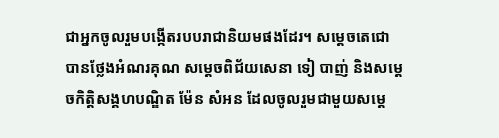ជាអ្នកចូលរួមបង្កើតរបបរាជានិយមផងដែរ។ សម្តេចតេជោ បានថ្លែងអំណរគុណ សម្តេចពិជ័យសេនា ទៀ បាញ់ និងសម្តេចកិត្តិសង្គហបណ្ឌិត ម៉ែន សំអន ដែលចូលរួមជាមួយសម្តេ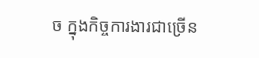ច ក្នុងកិច្ចការងារជាច្រើន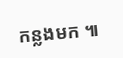កន្លងមក ៕